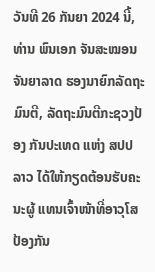ວັນທີ 26 ກັນຍາ 2024 ນີ້, ທ່ານ ພົນເອກ ຈັນສະໝອນ ຈັນຍາລາດ ຮອງນາຍົກລັດຖະມົນຕີ, ລັດຖະມົນຕີກະຊວງປ້ອງ ກັນປະເທດ ແຫ່ງ ສປປ ລາວ ໄດ້ໃຫ້ກຽດຕ້ອນຮັບຄະນະຜູ້ ແທນເຈົ້າໜ້າທີ່ອາວຸໂສປ້ອງກັນ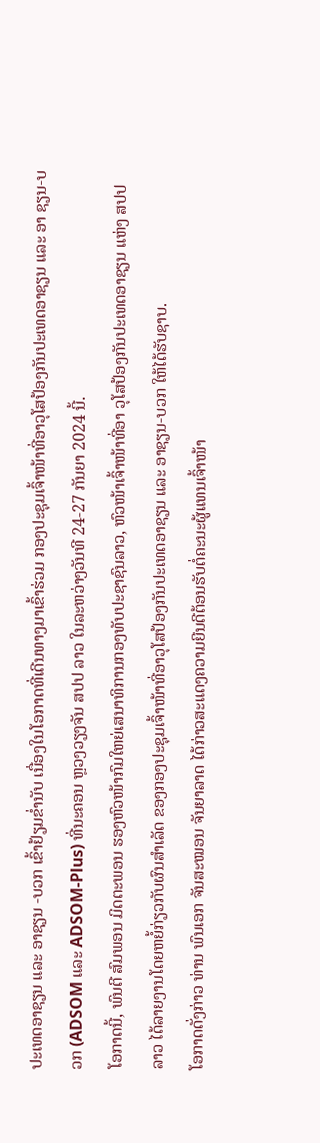ປະເທດອາຊຽນ ແລະ ອາຊຽນ -ບວກ ເຂົ້າຢ້ຽມຂໍ່ານັບ ເນື່ອງໃນໂອກາດທີ່ເດີນທາງມາເຂົ້າຮ່ວມ ກອງປະຊຸມເຈົ້າໜ້າທີ່ອາວຸໂສປ້ອງກັນປະເທດອາຊຽນ ແລະ ອາ ຊຽນ-ບວກ (ADSOM ແລະ ADSOM-Plus) ທີ່ນະຄອນ ຫຼວງວຽງຈັນ ສປປ ລາວ ໃນລະຫວ່າງວັນທີ 24-27 ກັນຍາ 2024 ນີ້.
ໂອກາດນີ້, ພົນຕີ ສົມພອນ ມິດຕະພອນ ຮອງຫົວໜ້າກົມໃຫຍ່ເສນາທິການກອງທັບປະຊາຊົນລາວ, ຫົວໜ້າເຈົ້າໜ້າທີ່ອາ ວຸໂສປ້ອງກັນປະເທດອາຊຽນ ແຫ່ງ ສປປ ລາວ ໄດ້ລາຍງານໂດຍຫຍໍ້ກ່ຽວກັບຜົນສຳເລັດ ຂອງກອງປະຊຸມເຈົ້າໜ້າທີ່ອາວຸໂສປ້ອງກັນປະເທດອາຊຽນ ແລະ ອາຊຽນ-ບວກ ໃຫ້ໄດ້ຮັບຊາບ.
ໂອກາດດັ່ງກ່າວ ທ່ານ ພົນເອກ ຈັນສະໝອນ ຈັນຍາລາດ ໄດ້ກ່າວສະແດງຄວາມຍີນດີຕ້ອນຮັບຕໍ່ຄະນະຜູ້ແທນເຈົ້າໜ້າ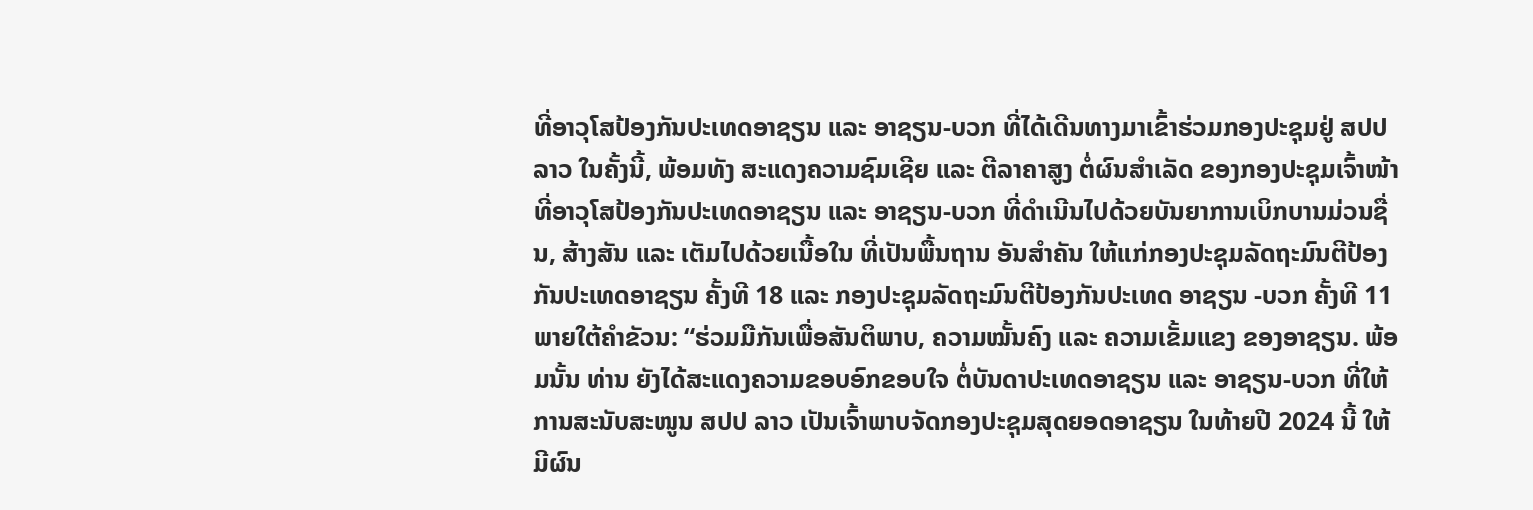ທີ່ອາວຸໂສປ້ອງກັນປະເທດອາຊຽນ ແລະ ອາຊຽນ-ບວກ ທີ່ໄດ້ເດີນທາງມາເຂົ້າຮ່ວມກອງປະຊຸມຢູ່ ສປປ ລາວ ໃນຄັ້ງນີ້, ພ້ອມທັງ ສະແດງຄວາມຊົມເຊີຍ ແລະ ຕີລາຄາສູງ ຕໍ່ຜົນສຳເລັດ ຂອງກອງປະຊຸມເຈົ້າໜ້າທີ່ອາວຸໂສປ້ອງກັນປະເທດອາຊຽນ ແລະ ອາຊຽນ-ບວກ ທີ່ດຳເນີນໄປດ້ວຍບັນຍາການເບິກບານມ່ວນຊື່ນ, ສ້າງສັນ ແລະ ເຕັມໄປດ້ວຍເນື້ອໃນ ທີ່ເປັນພື້ນຖານ ອັນສໍາຄັນ ໃຫ້ແກ່ກອງປະຊຸມລັດຖະມົນຕີປ້ອງກັນປະເທດອາຊຽນ ຄັ້ງທີ 18 ແລະ ກອງປະຊຸມລັດຖະມົນຕີປ້ອງກັນປະເທດ ອາຊຽນ -ບວກ ຄັ້ງທີ 11 ພາຍໃຕ້ຄໍາຂັວນ: “ຮ່ວມມືກັນເພື່ອສັນຕິພາບ, ຄວາມໝັ້ນຄົງ ແລະ ຄວາມເຂັ້ມແຂງ ຂອງອາຊຽນ. ພ້ອມນັ້ນ ທ່ານ ຍັງໄດ້ສະແດງຄວາມຂອບອົກຂອບໃຈ ຕໍ່ບັນດາປະເທດອາຊຽນ ແລະ ອາຊຽນ-ບວກ ທີ່ໃຫ້ການສະນັບສະໜູນ ສປປ ລາວ ເປັນເຈົ້າພາບຈັດກອງປະຊຸມສຸດຍອດອາຊຽນ ໃນທ້າຍປີ 2024 ນີ້ ໃຫ້ມີຜົນ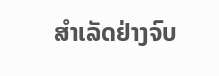ສຳເລັດຢ່າງຈົບ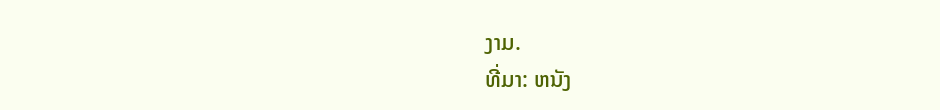ງາມ.
ທີ່ມາ: ຫນັງ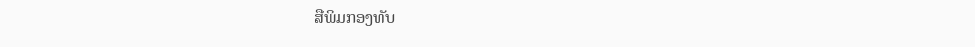ສືພິມກອງທັບ